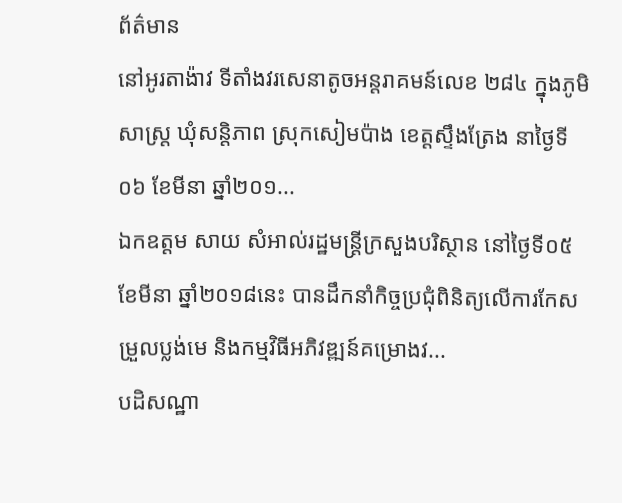ព័ត៌មាន
នៅអូរតាង៉ាវ ទីតាំងវរសេនាតូចអន្តរាគមន៍លេខ ២៨៤ ក្នុងភូមិសាស្ត្រ ឃុំសន្តិភាព ស្រុកសៀមប៉ាង ខេត្តស្ទឹងត្រែង នាថ្ងៃទី០៦ ខែមីនា ឆ្នាំ២០១...
ឯកឧត្តម សាយ សំអាល់រដ្ឋមន្ត្រីក្រសួងបរិស្ថាន នៅថ្ងៃទី០៥ ខែមីនា ឆ្នាំ២០១៨នេះ បានដឹកនាំកិច្ចប្រជុំពិនិត្យលើការកែសម្រួលប្លង់មេ និងកម្មវិធីអភិវឌ្ឍន៍គម្រោងវ...
បដិសណ្ឋា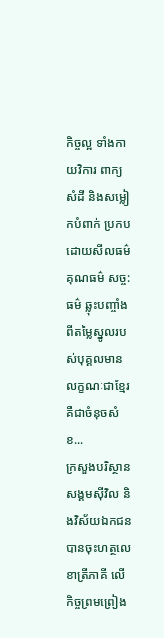កិច្ចល្អ ទាំងកាយវិការ ពាក្យសំដី និងសម្លៀកបំពាក់ ប្រកបដោយសីលធម៌ គុណធម៌ សច្ច:ធម៌ ឆ្លុះបញ្ចាំងពីតម្លៃស្នូលរបស់បុគ្គលមានលក្ខណៈជាខ្មែរ គឺជាចំនុចសំខ...
ក្រសួងបរិស្ថាន សង្គមស៊ីវិល និងវិស័យឯកជនបានចុះហត្ថលេខាត្រីភាគី លើកិច្ចព្រមព្រៀង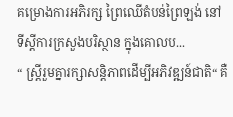គម្រោងការអភិរក្ស ព្រៃឈើតំបន់ព្រៃឡង់ នៅទីស្តីការក្រសួងបរិស្ថាន ក្នុងគោលប...
“ ស្រ្តីរួមគ្នារក្សាសន្តិភាពដើម្បីអភិវឌ្ឍន៍ជាតិ“ គឺ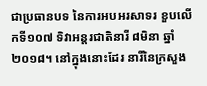ជាប្រធានបទ នៃការអបអរសាទរ ខួបលើកទី១០៧ ទិវាអន្តរជាតិនារី ៨មិនា ឆ្នាំ២០១៨។ នៅក្នុងនោះដែរ នារីនៃក្រសួង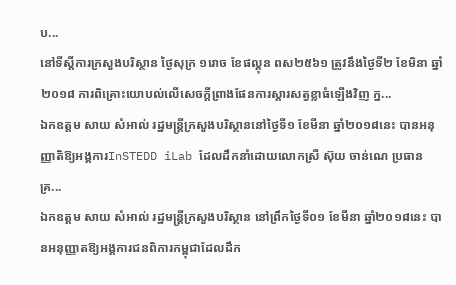ប...
នៅទីស្តីការក្រសួងបរិស្ថាន ថ្ងៃសុក្រ ១រោច ខែផល្គុន ពស២៥៦១ ត្រូវនឹងថ្ងៃទី២ ខែមិនា ឆ្នាំ២០១៨ ការពិគ្រោះយោបល់លើសេចក្តីព្រាងផែនការស្តារសត្វខ្លាធំឡើងវិញ ក្ន...
ឯកឧត្តម សាយ សំអាល់ រដ្ឋមន្ត្រីក្រសួងបរិស្ថាននៅថ្ងៃទី១ ខែមីនា ឆ្នាំ២០១៨នេះ បានអនុញ្ញាតិឱ្យអង្គការInSTEDD iLab ដែលដឹកនាំដោយលោកស្រី ស៊ុយ ចាន់ណេ ប្រធានគ្រ...
ឯកឧត្តម សាយ សំអាល់ រដ្ឋមន្ត្រីក្រសួងបរិស្ថាន នៅព្រឹកថ្ងៃទី០១ ខែមីនា ឆ្នាំ២០១៨នេះ បានអនុញ្ញាតឱ្យអង្គការជនពិការកម្ពុជាដែលដឹក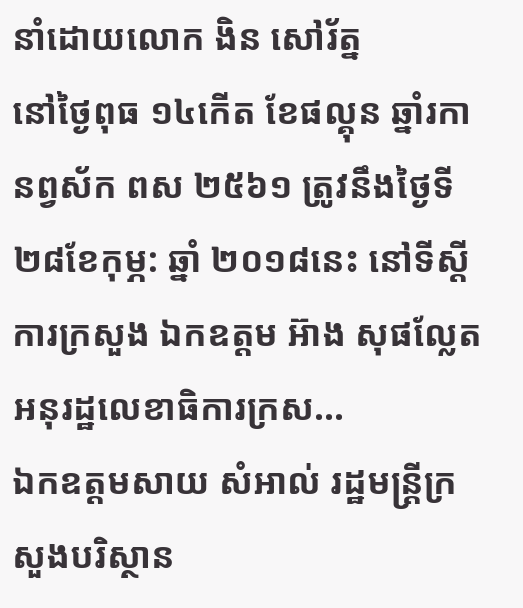នាំដោយលោក ងិន សៅរ័ត្ន
នៅថ្ងៃពុធ ១៤កើត ខែផល្គុន ឆ្នាំរកា នព្វស័ក ពស ២៥៦១ ត្រូវនឹងថ្ងៃទី ២៨ខែកុម្ភ: ឆ្នាំ ២០១៨នេះ នៅទីស្តីការក្រសួង ឯកឧត្តម អ៊ាង សុផល្លែត អនុរដ្ឋលេខាធិការក្រស...
ឯកឧត្តមសាយ សំអាល់ រដ្ឋមន្ត្រីក្រសួងបរិស្ថាន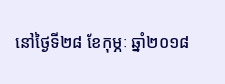នៅថ្ងៃទី២៨ ខែកុម្ភៈ ឆ្នាំ២០១៨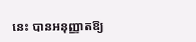នេះ បានអនុញ្ញាតឱ្យ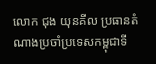លោក ជុង យុនគីល ប្រធានតំណាងប្រចាំប្រទេសកម្ពុជាទី